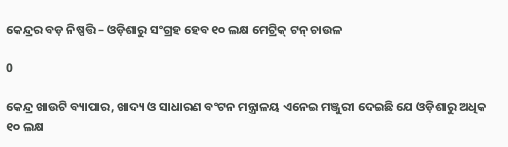କେନ୍ଦ୍ରର ବଡ଼ ନିଷ୍ପତ୍ତି – ଓଡ଼ିଶାରୁ ସଂଗ୍ରହ ହେବ ୧୦ ଲକ୍ଷ ମେଟ୍ରିକ୍ ଟନ୍ ଚାଉଳ

0

କେନ୍ଦ୍ର ଖାଉଟି ବ୍ୟାପାର, ଖାଦ୍ୟ ଓ ସାଧାରଣ ବଂଟନ ମନ୍ତ୍ରାଳୟ ଏନେଇ ମଞ୍ଜୁରୀ ଦେଇଛି ଯେ ଓଡ଼ିଶାରୁ ଅଧିକ ୧୦ ଲକ୍ଷ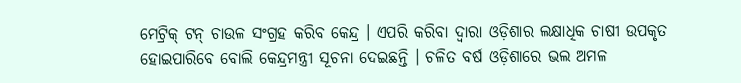ମେଟ୍ରିକ୍ ଟନ୍ ଚାଉଳ ସଂଗ୍ରହ କରିବ କେନ୍ଦ୍ର । ଏପରି କରିବା ଦ୍ୱାରା ଓଡ଼ିଶାର ଲକ୍ଷାଧିକ ଚାଷୀ ଉପକୃତ ହୋଇପାରିବେ ବୋଲି କେନ୍ଦ୍ରମନ୍ତ୍ରୀ ସୂଚନା ଦେଇଛନ୍ତି । ଚଳିତ ବର୍ଷ ଓଡ଼ିଶାରେ ଭଲ ଅମଳ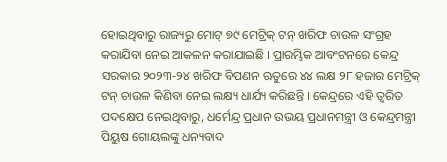ହୋଇଥିବାରୁ ରାଜ୍ୟରୁ ମୋଟ୍ ୭୯ ମେଟ୍ରିକ୍ ଟନ୍ ଖରିଫ ଚାଉଳ ସଂଗ୍ରହ କରାଯିବା ନେଇ ଆକଳନ କରାଯାଇଛି । ପ୍ରାରମ୍ଭିକ ଆବଂଟନରେ କେନ୍ଦ୍ର ସରକାର ୨୦୨୩-୨୪ ଖରିଫ ବିପଣନ ଋତୁରେ ୪୪ ଲକ୍ଷ ୨୮ ହଜାର ମେଟ୍ରିକ୍ ଟନ୍ ଚାଉଳ କିଣିବା ନେଇ ଲକ୍ଷ୍ୟ ଧାର୍ଯ୍ୟ କରିଛନ୍ତି । କେନ୍ଦ୍ରରେ ଏହି ତ୍ୱରିତ ପଦକ୍ଷେପ ନେଇଥିବାରୁ, ଧର୍ମେନ୍ଦ୍ର ପ୍ରଧାନ ଉଭୟ ପ୍ରଧାନମନ୍ତ୍ରୀ ଓ କେନ୍ଦ୍ରମନ୍ତ୍ରୀ ପିୟୁଷ ଗୋୟଲଙ୍କୁ ଧନ୍ୟବାଦ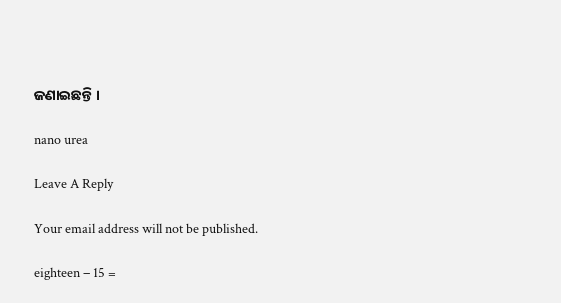ଜଣାଇଛନ୍ତି ।

nano urea

Leave A Reply

Your email address will not be published.

eighteen − 15 =